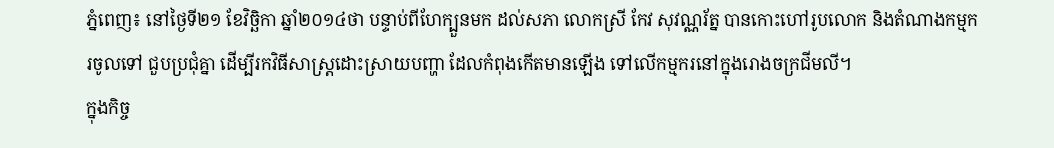ភ្នំពេញ៖ នៅថ្ងៃទី២១ ខែវិច្ឆិកា ឆ្នាំ២០១៤ថា បន្ទាប់ពីហែក្បួនមក ដល់សភា លោកស្រី កែវ សុវណ្ណរ័ត្ន បានកោះហៅរូបលោក និងតំណាងកម្មករចូលទៅ ជួបប្រជុំគ្នា ដើម្បីរកវិធីសាស្ត្រដោះស្រាយបញ្ហា ដែលកំពុងកើតមានឡើង ទៅលើកម្មករនៅក្នុងរោងចក្រជីមលី។
ក្នុងកិច្ច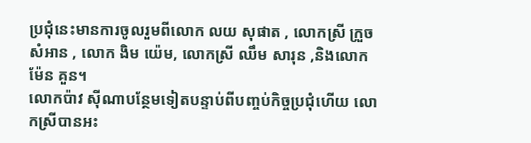ប្រជុំនេះមានការចូលរួមពីលោក លយ សុផាត , លោកស្រី ក្រួច សំអាន , លោក ងិម យ៉េម, លោកស្រី ឈឹម សារុន ,និងលោក ម៉ែន គួន។
លោកប៉ាវ ស៊ីណាបន្ថែមទៀតបន្ទាប់ពីបញ្ចប់កិច្ចប្រជុំហើយ លោកស្រីបានអះ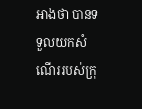អាងថា បានទទួលយកសំណើររបស់ក្រុ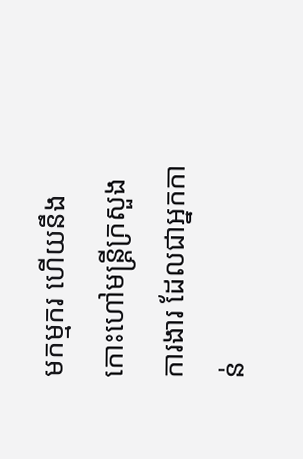មកម្មករ ហើយនឹងកោះហៅមន្ត្រីក្រសួងការងារ ដែលជាអ្នកកាន់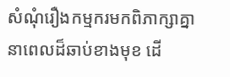សំណុំរឿងកម្មករមកពិភាក្សាគ្នានាពេលដ៏ឆាប់ខាងមុខ ដើ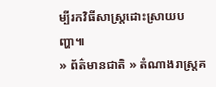ម្បីរកវិធីសាស្ត្រដោះស្រាយបញ្ហា៕
» ព័ត៌មានជាតិ » តំណាងរាស្ត្រគ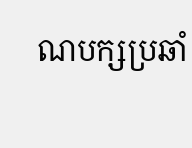ណបក្សប្រឆាំ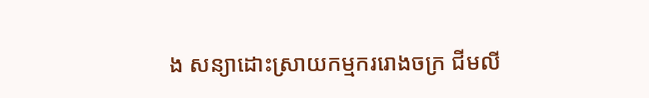ង សន្យាដោះស្រាយកម្មកររោងចក្រ ជីមលី